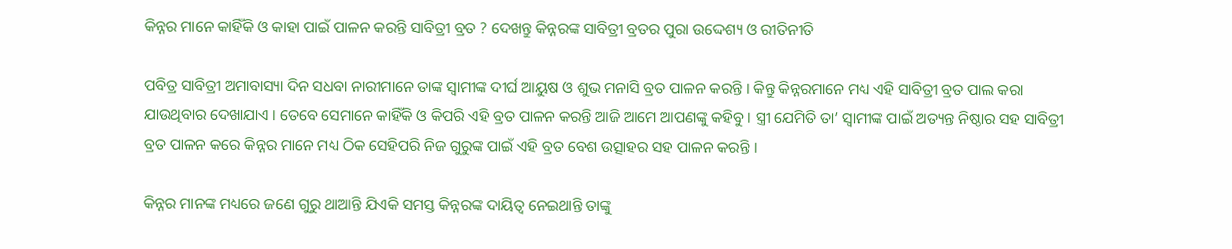କିନ୍ନର ମାନେ କାହିଁକି ଓ କାହା ପାଇଁ ପାଳନ କରନ୍ତି ସାବିତ୍ରୀ ବ୍ରତ ? ଦେଖନ୍ତୁ କିନ୍ନରଙ୍କ ସାବିତ୍ରୀ ବ୍ରତର ପୁରା ଉଦ୍ଦେଶ୍ୟ ଓ ରୀତିନୀତି

ପବିତ୍ର ସାବିତ୍ରୀ ଅମାବାସ୍ୟା ଦିନ ସଧବା ନାରୀମାନେ ତାଙ୍କ ସ୍ବାମୀଙ୍କ ଦୀର୍ଘ ଆୟୁଷ ଓ ଶୁଭ ମନାସି ବ୍ରତ ପାଳନ କରନ୍ତି । କିନ୍ତୁ କିନ୍ନରମାନେ ମଧ୍ୟ ଏହି ସାବିତ୍ରୀ ବ୍ରତ ପାଲ କରା ଯାଉଥିବାର ଦେଖାଯାଏ । ତେବେ ସେମାନେ କାହିଁକି ଓ କିପରି ଏହି ବ୍ରତ ପାଳନ କରନ୍ତି ଆଜି ଆମେ ଆପଣଙ୍କୁ କହିବୁ । ସ୍ତ୍ରୀ ଯେମିତି ତା’ ସ୍ଵାମୀଙ୍କ ପାଇଁ ଅତ୍ୟନ୍ତ ନିଷ୍ଠାର ସହ ସାବିତ୍ରୀ ବ୍ରତ ପାଳନ କରେ କିନ୍ନର ମାନେ ମଧ୍ୟ ଠିକ ସେହିପରି ନିଜ ଗୁରୁଙ୍କ ପାଇଁ ଏହି ବ୍ରତ ବେଶ ଉତ୍ସାହର ସହ ପାଳନ କରନ୍ତି ।

କିନ୍ନର ମାନଙ୍କ ମଧ୍ୟରେ ଜଣେ ଗୁରୁ ଥାଆନ୍ତି ଯିଏକି ସମସ୍ତ କିନ୍ନରଙ୍କ ଦାୟିତ୍ଵ ନେଇଥାନ୍ତି ତାଙ୍କୁ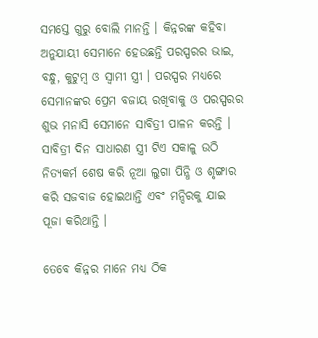ସମସ୍ତେ ଗୁରୁ ବୋଲି ମାନନ୍ତି । କିନ୍ନରଙ୍କ କହିବା ଅନୁଯାୟୀ ସେମାନେ ହେଉଛନ୍ତି ପରସ୍ପରର ଭାଇ, ବନ୍ଧୁ, କୁଟୁମ୍ବ ଓ ସ୍ଵାମୀ ସ୍ତ୍ରୀ । ପରସ୍ପର ମଧ୍ୟରେ ସେମାନଙ୍କର ପ୍ରେମ ବଜାୟ ରଖିବାକୁ ଓ ପରସ୍ପରର ଶୁଭ ମନାସି ସେମାନେ ସାବିତ୍ରୀ ପାଳନ କରନ୍ତି । ସାବିତ୍ରୀ ଦିନ ସାଧାରଣ ସ୍ତ୍ରୀ ଟିଏ ସକାଳୁ ଉଠି ନିତ୍ୟକର୍ମ ଶେଷ କରି ନୂଆ ଲୁଗା ପିନ୍ଧି ଓ ଶୃଙ୍ଗାର କରି ସଜବାଜ ହୋଇଥାନ୍ତି ଏବଂ ମନ୍ଦିରକୁ ଯାଇ ପୂଜା କରିଥାନ୍ତି ।

ତେବେ କିନ୍ନର ମାନେ ମଧ୍ୟ ଠିକ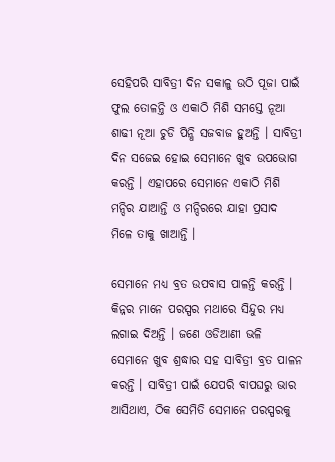ସେହିପରି ସାବିତ୍ରୀ ଦିନ ସକାଳୁ ଉଠି ପୂଜା ପାଇଁ ଫୁଲ ତୋଳନ୍ତି ଓ ଏକାଠି ମିଶି ସମସ୍ତେ ନୂଆ ଶାଢୀ ନୂଆ ଚୁଡି ପିନ୍ଧି ସଜବାଜ ହୁଅନ୍ତି । ସାବିତ୍ରୀ ଦିନ ସଜେଇ ହୋଇ ସେମାନେ ଖୁବ ଉପଭୋଗ କରନ୍ତି । ଏହାପରେ ସେମାନେ ଏକାଠି ମିଶି ମନ୍ଦିର ଯାଆନ୍ତି ଓ ମନ୍ଦିରରେ ଯାହା ପ୍ରସାଦ ମିଳେ ତାକୁ ଖାଆନ୍ତି ।

ସେମାନେ ମଧ୍ୟ ବ୍ରତ ଉପବାସ ପାଳନ୍ତି କରନ୍ତି । କିନ୍ନର ମାନେ ପରସ୍ପର ମଥାରେ ସିନ୍ଦୁର ମଧ୍ୟ ଲଗାଇ ଦିଅନ୍ତି । ଜଣେ ଓଡିଆଣୀ ଭଳି ସେମାନେ ଖୁବ ଶ୍ରଦ୍ଧାର ସହ ସାବିତ୍ରୀ ବ୍ରତ ପାଳନ କରନ୍ତି । ସାବିତ୍ରୀ ପାଇଁ ଯେପରି ବାପଘରୁ ଭାର ଆସିଥାଏ, ଠିକ ସେମିତି ସେମାନେ ପରସ୍ପରକୁ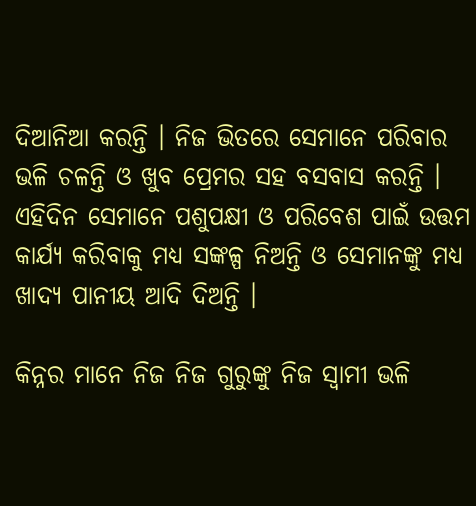ଦିଆନିଆ କରନ୍ତି । ନିଜ ଭିତରେ ସେମାନେ ପରିବାର ଭଳି ଚଳନ୍ତି ଓ ଖୁବ ପ୍ରେମର ସହ ବସବାସ କରନ୍ତି । ଏହିଦିନ ସେମାନେ ପଶୁପକ୍ଷୀ ଓ ପରିବେଶ ପାଇଁ ଉତ୍ତମ କାର୍ଯ୍ୟ କରିବାକୁ ମଧ୍ୟ ସଙ୍କଳ୍ପ ନିଅନ୍ତି ଓ ସେମାନଙ୍କୁ ମଧ୍ୟ ଖାଦ୍ୟ ପାନୀୟ ଆଦି ଦିଅନ୍ତି ।

କିନ୍ନର ମାନେ ନିଜ ନିଜ ଗୁରୁଙ୍କୁ ନିଜ ସ୍ଵାମୀ ଭଳି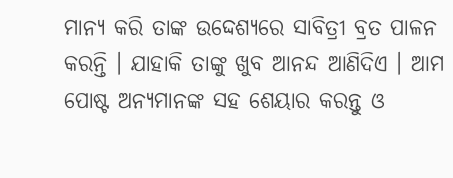ମାନ୍ୟ କରି ତାଙ୍କ ଉଦ୍ଦେଶ୍ୟରେ ସାବିତ୍ରୀ ବ୍ରତ ପାଳନ କରନ୍ତି । ଯାହାକି ତାଙ୍କୁ ଖୁବ ଆନନ୍ଦ ଆଣିଦିଏ । ଆମ ପୋଷ୍ଟ ଅନ୍ୟମାନଙ୍କ ସହ ଶେୟାର କରନ୍ତୁ ଓ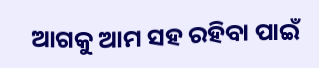ଆଗକୁ ଆମ ସହ ରହିବା ପାଇଁ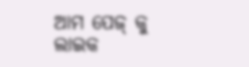ଆମ ପେଜ୍ କୁ ଲାଇକ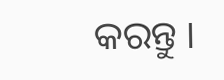କରନ୍ତୁ ।